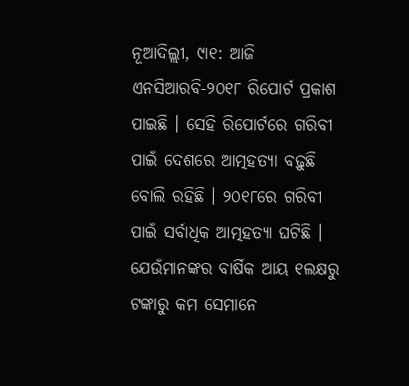ନୂଆଦିଲ୍ଲୀ, ୯ା୧: ଆଜି ଏନସିଆରବି-୨୦୧୮ ରିପୋର୍ଟ ପ୍ରକାଶ ପାଇଛି । ସେହି ରିପୋର୍ଟରେ ଗରିବୀ ପାଇଁ ଦେଶରେ ଆତ୍ମହତ୍ୟା ବଢ଼ୁଛି ବୋଲି ରହିଛି । ୨୦୧୮ରେ ଗରିବୀ ପାଇଁ ସର୍ବାଧିକ ଆତ୍ମହତ୍ୟା ଘଟିଛି । ଯେଉଁମାନଙ୍କର ବାର୍ଷିକ ଆୟ ୧ଲକ୍ଷରୁ ଟଙ୍କାରୁ କମ ସେମାନେ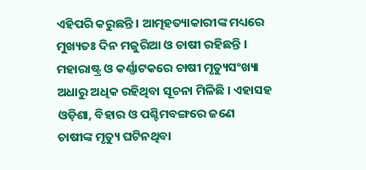ଏହିପରି କରୁଛନ୍ତି । ଆତ୍ମହତ୍ୟାକାରୀଙ୍କ ମଧ୍ୟରେ ମୁଖ୍ୟତଃ ଦିନ ମଜୁରିଆ ଓ ଚାଷୀ ରହିଛନ୍ତି । ମହାରାଷ୍ଟ୍ର ଓ କର୍ଣ୍ଣାଟକରେ ଚାଷୀ ମୃତ୍ୟୁସଂଖ୍ୟା ଅଧାରୁ ଅଧିକ ରହିଥିବା ସୂଚନା ମିଳିଛି । ଏହାସହ ଓଡ଼ିଶା, ବିହାର ଓ ପଶ୍ଚିମବଙ୍ଗରେ ଜଣେ ଚାଷୀଙ୍କ ମୃତ୍ୟୁ ଘଟିନଥିବା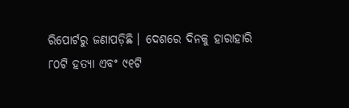ରିପୋର୍ଟରୁ ଜଣାପଡ଼ିଛି । ଦେଶରେ ଦିନକୁ ହାରାହାରି ୮୦ଟି ହତ୍ୟା ଏବଂ ୯୧ଟି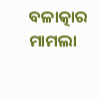ବଳାତ୍କାର ମାମଲା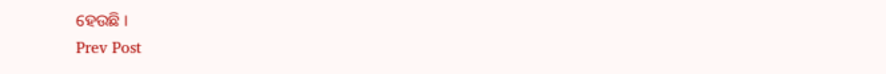ହେଉଛି ।
Prev Post